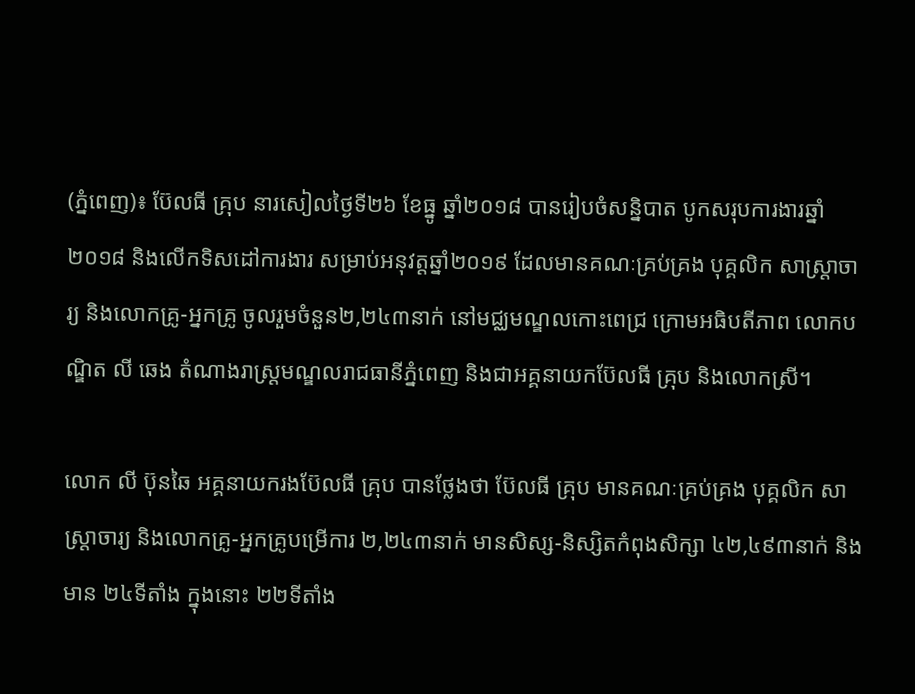(ភ្នំពេញ)៖ ប៊ែលធី គ្រុប នារសៀលថ្ងៃទី២៦ ខែធ្នូ ឆ្នាំ២០១៨ បានរៀបចំសន្និបាត បូកសរុបការងារឆ្នាំ២០១៨ និងលើកទិសដៅការងារ សម្រាប់អនុវត្តឆ្នាំ២០១៩ ដែលមានគណៈគ្រប់គ្រង បុគ្គលិក សាស្រ្តាចារ្យ និងលោកគ្រូ-អ្នកគ្រូ ចូលរួមចំនួន២,២៤៣នាក់ នៅមជ្ឈមណ្ឌលកោះពេជ្រ ក្រោមអធិបតីភាព លោកបណ្ឌិត លី ឆេង តំណាងរាស្រ្តមណ្ឌលរាជធានីភ្នំពេញ និងជាអគ្គនាយកប៊ែលធី គ្រុប និងលោកស្រី។

លោក លី ប៊ុនឆៃ អគ្គនាយករងប៊ែលធី គ្រុប បានថ្លែងថា ប៊ែលធី គ្រុប មានគណៈគ្រប់គ្រង បុគ្គលិក សាស្រ្តាចារ្យ និងលោកគ្រូ-អ្នកគ្រូបម្រើការ ២,២៤៣នាក់ មានសិស្ស-និស្សិតកំពុងសិក្សា ៤២,៤៩៣នាក់ និងមាន ២៤ទីតាំង ក្នុងនោះ ២២ទីតាំង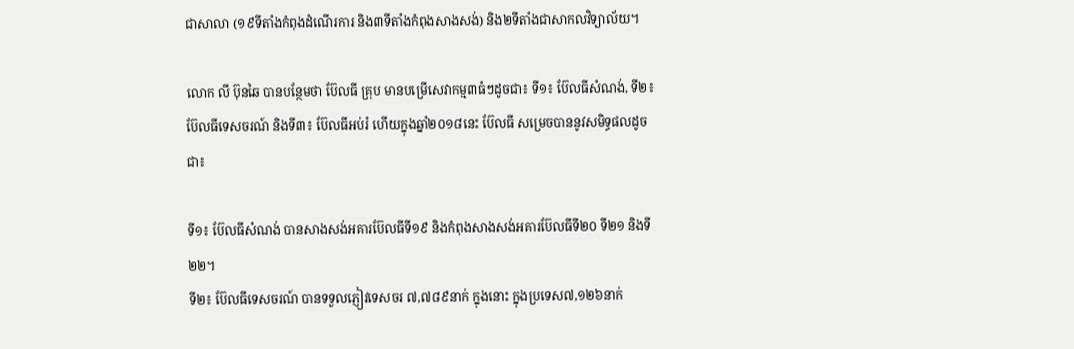ជាសាលា (១៩ទីតាំងកំពុងដំណើរការ និង៣ទីតាំងកំពុងសាងសង់) និង២ទីតាំងជាសាកលវិទ្យាល័យ។

លោក លី ប៊ុនឆៃ បានបន្ថែមថា ប៊ែលធី គ្រុប មានបម្រើសេវាកម្ម៣ធំៗដូចជា៖ ទី១៖ ប៊ែលធីសំណង់, ទី២៖ ប៊ែលធីទេសចរណ៍ និងទី៣៖ ប៊ែលធីអប់រំ ហើយក្នុងឆ្នាំ២០១៨នេះ ប៊ែលធី សម្រេចបាននូវសមិទ្ធផលដូចជា៖

ទី១៖ ប៊ែលធីសំណង់ បានសាងសង់អគារប៊ែលធីទី១៩ និងកំពុងសាងសង់អគារប៊ែលធីទី២០ ទី២១ និងទី២២។
ទី២៖ ប៊ែលធីទេសចរណ៍ បានទទួលភ្ញៀវទេសចរ ៧,៧៨៩នាក់ ក្នុងនោះ ក្នុងប្រទេស៧,១២៦នាក់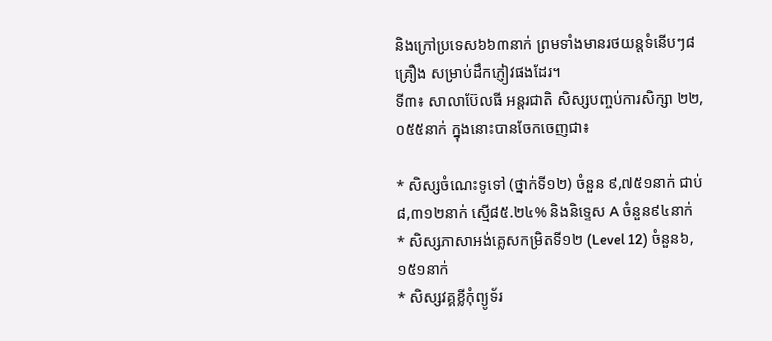និងក្រៅប្រទេស៦៦៣នាក់ ព្រមទាំងមានរថយន្តទំនើបៗ៨គ្រឿង សម្រាប់ដឹកភ្ញៀវផងដែរ។
ទី៣៖ សាលាប៊ែលធី អន្តរជាតិ សិស្សបញ្ចប់ការសិក្សា ២២,០៥៥នាក់ ក្នុងនោះបានចែកចេញជា៖

* សិស្សចំណេះទូទៅ (ថ្នាក់ទី១២) ចំនួន ៩,៧៥១នាក់ ជាប់ ៨,៣១២នាក់ ស្មើ៨៥.២៤% និងនិទ្ទេស A ចំនួន៩៤នាក់
* សិស្សភាសាអង់គ្លេសកម្រិតទី១២ (Level 12) ចំនួន៦,១៥១នាក់
* សិស្សវគ្គខ្លីកុំព្យូទ័រ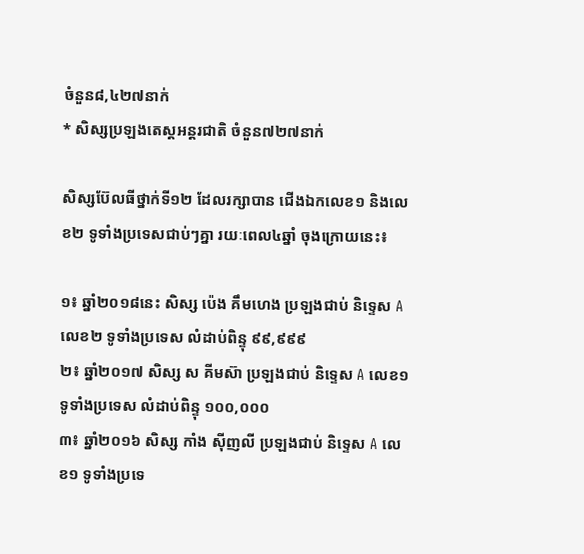ចំនួន៨,៤២៧នាក់
* សិស្សប្រឡងតេស្តអន្តរជាតិ ចំនួន៧២៧នាក់

សិស្សប៊ែលធីថ្នាក់ទី១២ ដែលរក្សាបាន ជើងឯកលេខ១ និងលេខ២ ទូទាំងប្រទេសជាប់ៗគ្នា រយៈពេល៤ឆ្នាំ ចុងក្រោយនេះ៖

១៖ ឆ្នាំ២០១៨នេះ សិស្ស ប៉េង គឹមហេង ប្រឡងជាប់ និទ្ទេស A លេខ២ ទូទាំងប្រទេស លំដាប់ពិន្ទុ ៩៩,៩៩៩
២៖ ឆ្នាំ២០១៧ សិស្ស ស គីមស៊ា ប្រឡងជាប់ និទ្ទេស A លេខ១ ទូទាំងប្រទេស លំដាប់ពិន្ទុ ១០០,០០០
៣៖ ឆ្នាំ២០១៦ សិស្ស កាំង ស៊ីញលី ប្រឡងជាប់ និទ្ទេស A លេខ១ ទូទាំងប្រទេ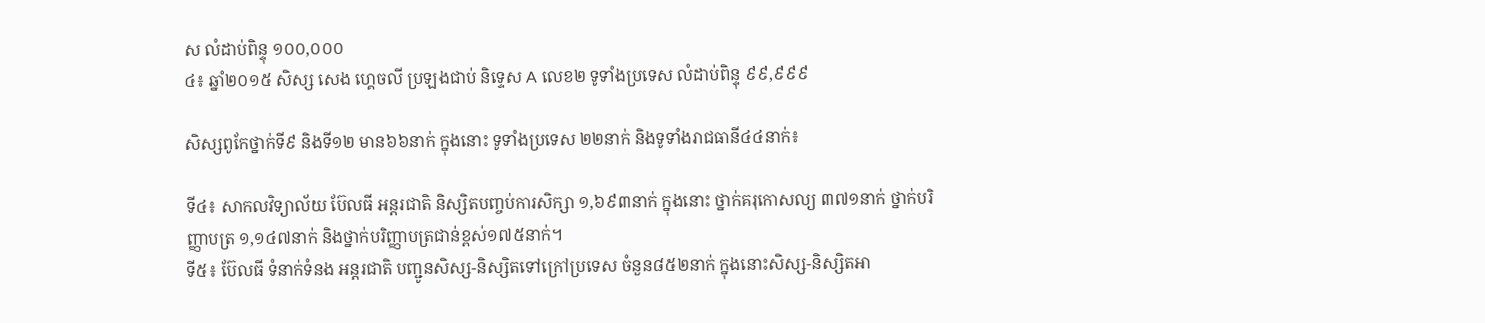ស លំដាប់ពិន្ទុ ១០០,០០០
៤៖ ឆ្នាំ២០១៥ សិស្ស សេង ហ្គេចលី ប្រឡងជាប់ និទ្ទេស A លេខ២ ទូទាំងប្រទេស លំដាប់ពិន្ទុ ៩៩,៩៩៩

សិស្សពូកែថ្នាក់ទី៩ និងទី១២ មាន៦៦នាក់ ក្នុងនោះ ទូទាំងប្រទេស ២២នាក់ និងទូទាំងរាជធានី៤៤នាក់៖

ទី៤៖ សាកលវិទ្យាល័យ ប៊ែលធី អន្តរជាតិ និស្សិតបញ្ចប់ការសិក្សា ១,៦៩៣នាក់ ក្នុងនោះ ថ្នាក់គរុកោសល្យ ៣៧១នាក់ ថ្នាក់បរិញ្ញាបត្រ ១,១៤៧នាក់ និងថ្នាក់បរិញ្ញាបត្រជាន់ខ្ពស់១៧៥នាក់។
ទី៥៖ ប៊ែលធី ទំនាក់ទំនង អន្តរជាតិ បញ្ជូនសិស្ស-និស្សិតទៅក្រៅប្រទេស ចំនួន៨៥២នាក់ ក្នុងនោះសិស្ស-និស្សិតអា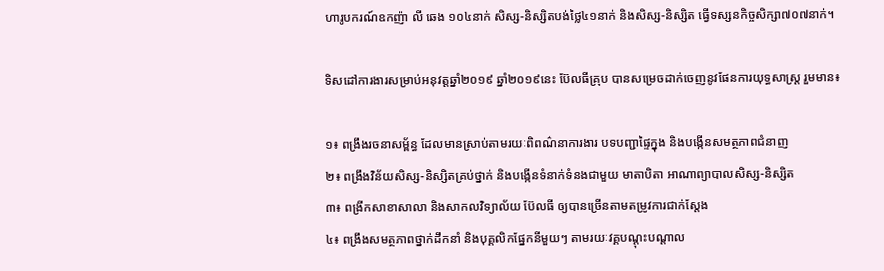ហារូបករណ៍ឧកញ៉ា លី ឆេង ១០៤នាក់ សិស្ស-និស្សិតបង់ថ្លៃ៤១នាក់ និងសិស្ស-និស្សិត ធ្វើទស្សនកិច្ចសិក្សា៧០៧នាក់។

ទិសដៅការងារសម្រាប់អនុវត្តឆ្នាំ២០១៩ ឆ្នាំ២០១៩នេះ ប៊ែលធីគ្រុប បានសម្រេចដាក់ចេញនូវផែនការយុទ្ធសាស្ត្រ រួមមាន៖

១៖ ពង្រឹងរចនាសម្ព័ន្ធ ដែលមានស្រាប់តាមរយៈពិពណ៌នាការងារ បទបញ្ជាផ្ទៃក្នុង និងបង្កើនសមត្ថភាពជំនាញ
២៖ ពង្រឹងវិន័យសិស្ស-និស្សិតគ្រប់ថ្នាក់ និងបង្កើនទំនាក់ទំនងជាមួយ មាតាបិតា អាណាព្យាបាលសិស្ស-និស្សិត
៣៖ ពង្រីកសាខាសាលា និងសាកលវិទ្យាល័យ ប៊ែលធី ឲ្យបានច្រើនតាមតម្រូវការជាក់ស្តែង
៤៖ ពង្រឹងសមត្ថភាពថ្នាក់ដឹកនាំ និងបុគ្គលិកផ្នែកនីមួយៗ តាមរយៈវគ្គបណ្តុះបណ្តាល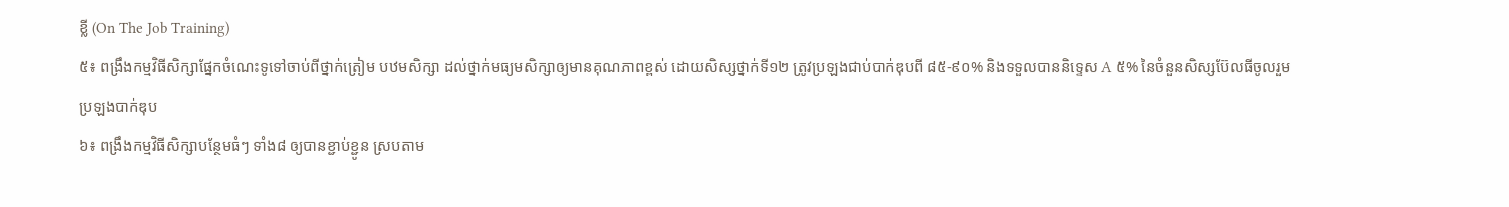ខ្លី (On The Job Training)
៥៖ ពង្រឹងកម្មវិធីសិក្សាផ្នែកចំណេះទូទៅចាប់ពីថ្នាក់ត្រៀម បឋមសិក្សា ដល់ថ្នាក់មធ្យមសិក្សាឲ្យមានគុណភាពខ្ពស់ ដោយសិស្សថ្នាក់ទី១២ ត្រូវប្រឡងជាប់បាក់ឌុបពី ៨៥-៩០% និងទទួលបាននិទ្ទេស A ៥% នៃចំនួនសិស្សប៊ែលធីចូលរួមប្រឡងបាក់ឌុប
៦៖ ពង្រឹងកម្មវិធីសិក្សាបន្ថែមធំៗ ទាំង៨ ឲ្យបានខ្ជាប់ខ្ជូន ស្របតាម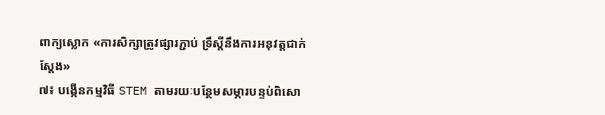ពាក្យស្លោក «ការសិក្សាត្រូវផ្សារភ្ជាប់ ទ្រឹស្តីនឹងការអនុវត្តជាក់ស្តែង»
៧៖ បង្កើនកម្មវិធី STEM តាមរយៈបន្ថែមសម្ភារបន្ទប់ពិសោ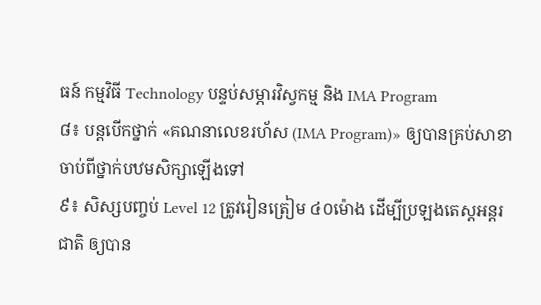ធន៍ កម្មវិធី Technology បន្ទប់សម្ភារវិស្វកម្ម និង IMA Program
៨៖ បន្តបើកថ្នាក់ «គណនាលេខរហ័ស (IMA Program)» ឲ្យបានគ្រប់សាខា ចាប់ពីថ្នាក់បឋមសិក្សាឡើងទៅ
៩៖ សិស្សបញ្ចប់ Level 12 ត្រូវរៀនត្រៀម ៤០ម៉ោង ដើម្បីប្រឡងតេស្តអន្តរជាតិ ឲ្យបាន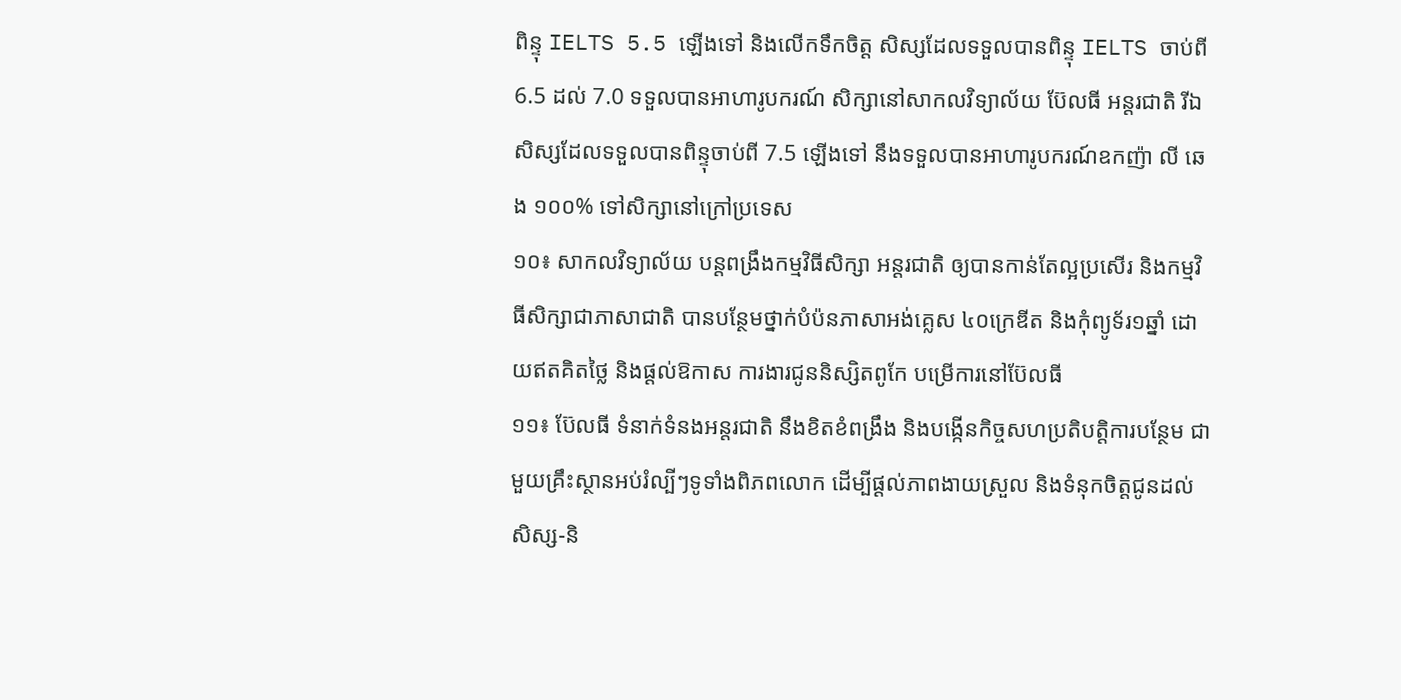ពិន្ទុ IELTS 5.5 ឡើងទៅ និងលើកទឹកចិត្ត សិស្សដែលទទួលបានពិន្ទុ IELTS ចាប់ពី 6.5 ដល់ 7.0 ទទួលបានអាហារូបករណ៍ សិក្សានៅសាកលវិទ្យាល័យ ប៊ែលធី អន្តរជាតិ រីឯសិស្សដែលទទួលបានពិន្ទុចាប់ពី 7.5 ឡើងទៅ នឹងទទួលបានអាហារូបករណ៍ឧកញ៉ា លី ឆេង ១០០% ទៅសិក្សានៅក្រៅប្រទេស
១០៖ សាកលវិទ្យាល័យ បន្តពង្រឹងកម្មវិធីសិក្សា អន្តរជាតិ ឲ្យបានកាន់តែល្អប្រសើរ និងកម្មវិធីសិក្សាជាភាសាជាតិ បានបន្ថែមថ្នាក់បំប៉នភាសាអង់គ្លេស ៤០ក្រេឌីត និងកុំព្យូទ័រ១ឆ្នាំ ដោយឥតគិតថ្លៃ និងផ្តល់ឱកាស ការងារជូននិស្សិតពូកែ បម្រើការនៅប៊ែលធី
១១៖ ប៊ែលធី ទំនាក់ទំនងអន្តរជាតិ នឹងខិតខំពង្រឹង និងបង្កើនកិច្ចសហប្រតិបត្តិការបន្ថែម ជាមួយគ្រឹះស្ថានអប់រំល្បីៗទូទាំងពិភពលោក ដើម្បីផ្តល់ភាពងាយស្រួល និងទំនុកចិត្តជូនដល់សិស្ស-និ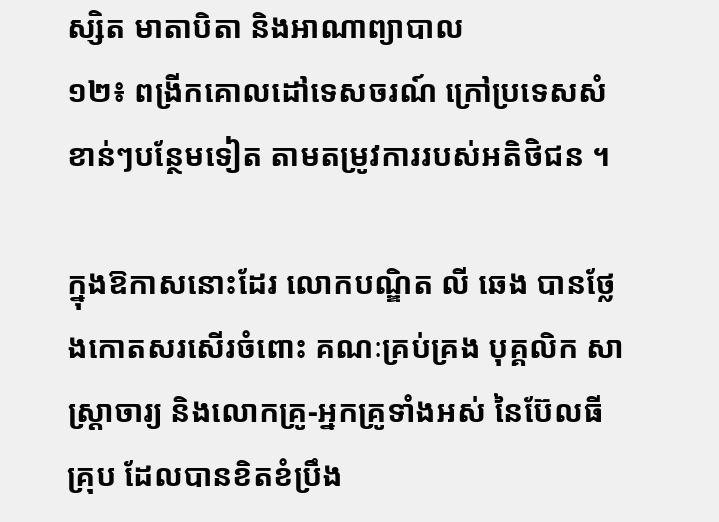ស្សិត មាតាបិតា និងអាណាព្យាបាល
១២៖ ពង្រីកគោលដៅទេសចរណ៍ ក្រៅប្រទេសសំខាន់ៗបន្ថែមទៀត តាមតម្រូវការរបស់អតិថិជន ។

ក្នុងឱកាសនោះដែរ លោកបណ្ឌិត លី ឆេង បានថ្លែងកោតសរសើរចំពោះ គណៈគ្រប់គ្រង បុគ្គលិក សាស្ត្រាចារ្យ និងលោកគ្រូ-អ្នកគ្រូទាំងអស់ នៃប៊ែលធីគ្រុប ដែលបានខិតខំប្រឹង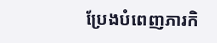ប្រែងបំពេញភារកិ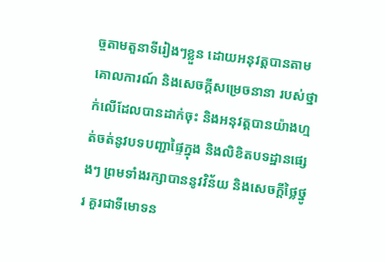ច្ចតាមតួនាទីរៀងៗខ្លួន ដោយអនុវត្តបានតាមគោលការណ៍ និងសេចក្តីសម្រេចនានា របស់ថ្នាក់លើដែលបានដាក់ចុះ និងអនុវត្តបានយ៉ាងហ្មត់ចត់នូវបទបញ្ជាផ្ទៃក្នុង និងលិខិតបទដ្ឋានផ្សេងៗ ព្រមទាំងរក្សាបាននូវវិន័យ និងសេចក្តីថ្លៃថ្នូរ គួរជាទីមោទន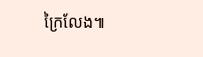ក្រៃលែង៕